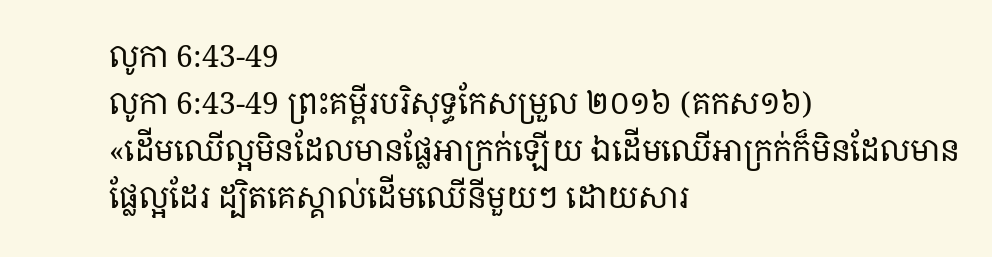លូកា 6:43-49
លូកា 6:43-49 ព្រះគម្ពីរបរិសុទ្ធកែសម្រួល ២០១៦ (គកស១៦)
«ដើមឈើល្អមិនដែលមានផ្លែអាក្រក់ឡើយ ឯដើមឈើអាក្រក់ក៏មិនដែលមានផ្លែល្អដែរ ដ្បិតគេស្គាល់ដើមឈើនីមួយៗ ដោយសារ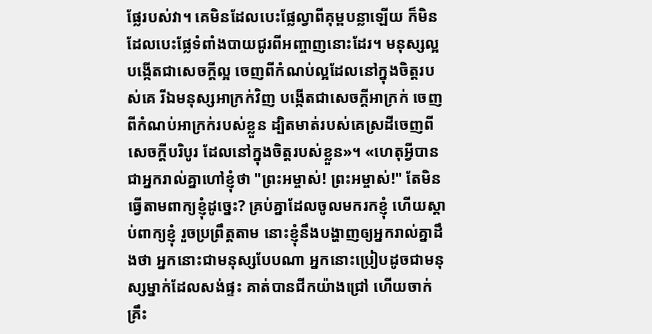ផ្លែរបស់វា។ គេមិនដែលបេះផ្លែល្វាពីគុម្ពបន្លាឡើយ ក៏មិនដែលបេះផ្លែទំពាំងបាយជូរពីអញ្ចាញនោះដែរ។ មនុស្សល្អ បង្កើតជាសេចក្តីល្អ ចេញពីកំណប់ល្អដែលនៅក្នុងចិត្តរបស់គេ រីឯមនុស្សអាក្រក់វិញ បង្កើតជាសេចក្តីអាក្រក់ ចេញពីកំណប់អាក្រក់របស់ខ្លួន ដ្បិតមាត់របស់គេស្រដីចេញពីសេចក្តីបរិបូរ ដែលនៅក្នុងចិត្តរបស់ខ្លួន»។ «ហេតុអ្វីបានជាអ្នករាល់គ្នាហៅខ្ញុំថា "ព្រះអម្ចាស់! ព្រះអម្ចាស់!" តែមិនធ្វើតាមពាក្យខ្ញុំដូច្នេះ? គ្រប់គ្នាដែលចូលមករកខ្ញុំ ហើយស្តាប់ពាក្យខ្ញុំ រួចប្រព្រឹត្តតាម នោះខ្ញុំនឹងបង្ហាញឲ្យអ្នករាល់គ្នាដឹងថា អ្នកនោះជាមនុស្សបែបណា អ្នកនោះប្រៀបដូចជាមនុស្សម្នាក់ដែលសង់ផ្ទះ គាត់បានជីកយ៉ាងជ្រៅ ហើយចាក់គ្រឹះ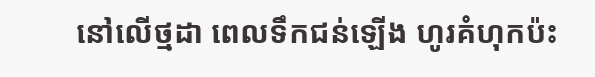នៅលើថ្មដា ពេលទឹកជន់ឡើង ហូរគំហុកប៉ះ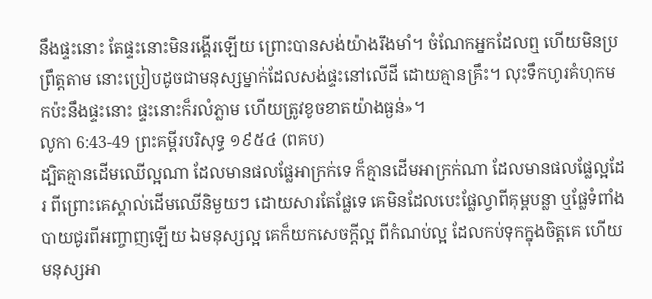នឹងផ្ទះនោះ តែផ្ទះនោះមិនរង្គើរឡើយ ព្រោះបានសង់យ៉ាងរឹងមាំ។ ចំណែកអ្នកដែលឮ ហើយមិនប្រព្រឹត្តតាម នោះប្រៀបដូចជាមនុស្សម្នាក់ដែលសង់ផ្ទះនៅលើដី ដោយគ្មានគ្រឹះ។ លុះទឹកហូរគំហុកមកប៉ះនឹងផ្ទះនោះ ផ្ទះនោះក៏រលំភ្លាម ហើយត្រូវខូចខាតយ៉ាងធ្ងន់»។
លូកា 6:43-49 ព្រះគម្ពីរបរិសុទ្ធ ១៩៥៤ (ពគប)
ដ្បិតគ្មានដើមឈើល្អណា ដែលមានផលផ្លែអាក្រក់ទេ ក៏គ្មានដើមអាក្រក់ណា ដែលមានផលផ្លែល្អដែរ ពីព្រោះគេស្គាល់ដើមឈើនិមួយៗ ដោយសារតែផ្លែទេ គេមិនដែលបេះផ្លែល្វាពីគុម្ពបន្លា ឬផ្លែទំពាំងបាយជូរពីអញ្ចាញឡើយ ឯមនុស្សល្អ គេក៏យកសេចក្ដីល្អ ពីកំណប់ល្អ ដែលកប់ទុកក្នុងចិត្តគេ ហើយមនុស្សអា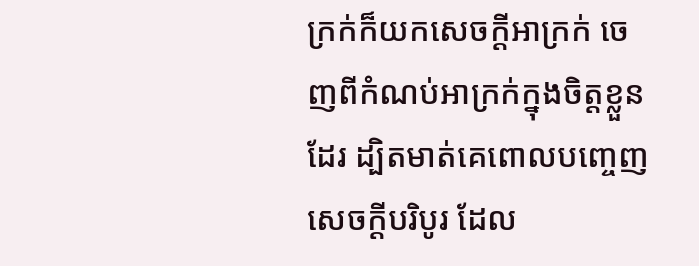ក្រក់ក៏យកសេចក្ដីអាក្រក់ ចេញពីកំណប់អាក្រក់ក្នុងចិត្តខ្លួនដែរ ដ្បិតមាត់គេពោលបញ្ចេញសេចក្ដីបរិបូរ ដែល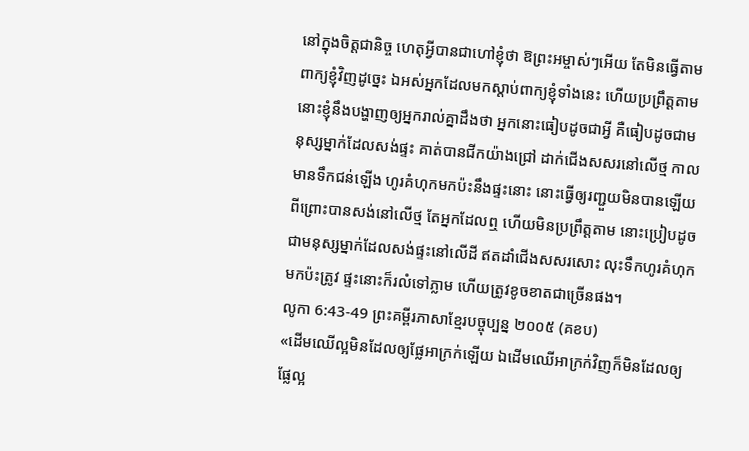នៅក្នុងចិត្តជានិច្ច ហេតុអ្វីបានជាហៅខ្ញុំថា ឱព្រះអម្ចាស់ៗអើយ តែមិនធ្វើតាមពាក្យខ្ញុំវិញដូច្នេះ ឯអស់អ្នកដែលមកស្តាប់ពាក្យខ្ញុំទាំងនេះ ហើយប្រព្រឹត្តតាម នោះខ្ញុំនឹងបង្ហាញឲ្យអ្នករាល់គ្នាដឹងថា អ្នកនោះធៀបដូចជាអ្វី គឺធៀបដូចជាមនុស្សម្នាក់ដែលសង់ផ្ទះ គាត់បានជីកយ៉ាងជ្រៅ ដាក់ជើងសសរនៅលើថ្ម កាលមានទឹកជន់ឡើង ហូរគំហុកមកប៉ះនឹងផ្ទះនោះ នោះធ្វើឲ្យរញ្ជួយមិនបានឡើយ ពីព្រោះបានសង់នៅលើថ្ម តែអ្នកដែលឮ ហើយមិនប្រព្រឹត្តតាម នោះប្រៀបដូចជាមនុស្សម្នាក់ដែលសង់ផ្ទះនៅលើដី ឥតដាំជើងសសរសោះ លុះទឹកហូរគំហុកមកប៉ះត្រូវ ផ្ទះនោះក៏រលំទៅភ្លាម ហើយត្រូវខូចខាតជាច្រើនផង។
លូកា 6:43-49 ព្រះគម្ពីរភាសាខ្មែរបច្ចុប្បន្ន ២០០៥ (គខប)
«ដើមឈើល្អមិនដែលឲ្យផ្លែអាក្រក់ឡើយ ឯដើមឈើអាក្រក់វិញក៏មិនដែលឲ្យផ្លែល្អ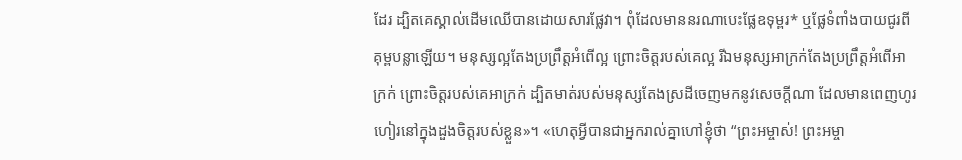ដែរ ដ្បិតគេស្គាល់ដើមឈើបានដោយសារផ្លែវា។ ពុំដែលមាននរណាបេះផ្លែឧទុម្ពរ* ឬផ្លែទំពាំងបាយជូរពីគុម្ពបន្លាឡើយ។ មនុស្សល្អតែងប្រព្រឹត្តអំពើល្អ ព្រោះចិត្តរបស់គេល្អ រីឯមនុស្សអាក្រក់តែងប្រព្រឹត្តអំពើអាក្រក់ ព្រោះចិត្តរបស់គេអាក្រក់ ដ្បិតមាត់របស់មនុស្សតែងស្រដីចេញមកនូវសេចក្ដីណា ដែលមានពេញហូរហៀរនៅក្នុងដួងចិត្តរបស់ខ្លួន»។ «ហេតុអ្វីបានជាអ្នករាល់គ្នាហៅខ្ញុំថា “ព្រះអម្ចាស់! ព្រះអម្ចា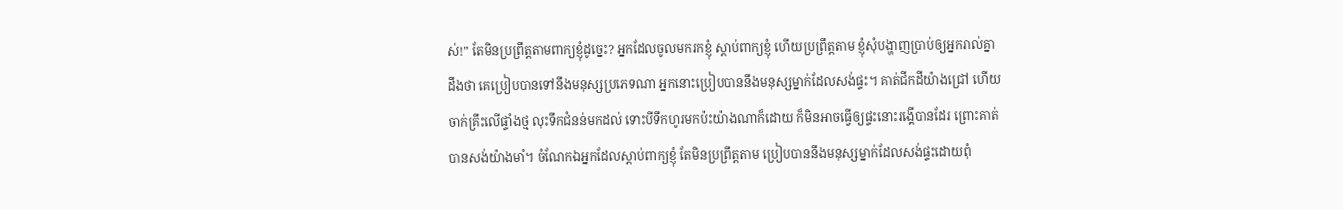ស់!” តែមិនប្រព្រឹត្តតាមពាក្យខ្ញុំដូច្នេះ? អ្នកដែលចូលមករកខ្ញុំ ស្ដាប់ពាក្យខ្ញុំ ហើយប្រព្រឹត្តតាម ខ្ញុំសុំបង្ហាញប្រាប់ឲ្យអ្នករាល់គ្នាដឹងថា គេប្រៀបបានទៅនឹងមនុស្សប្រភេទណា អ្នកនោះប្រៀបបាននឹងមនុស្សម្នាក់ដែលសង់ផ្ទះ។ គាត់ជីកដីយ៉ាងជ្រៅ ហើយចាក់គ្រឹះលើផ្ទាំងថ្ម លុះទឹកជំនន់មកដល់ ទោះបីទឹកហូរមកប៉ះយ៉ាងណាក៏ដោយ ក៏មិនអាចធ្វើឲ្យផ្ទះនោះរង្គើបានដែរ ព្រោះគាត់បានសង់យ៉ាងមាំ។ ចំណែកឯអ្នកដែលស្ដាប់ពាក្យខ្ញុំ តែមិនប្រព្រឹត្តតាម ប្រៀបបាននឹងមនុស្សម្នាក់ដែលសង់ផ្ទះដោយពុំ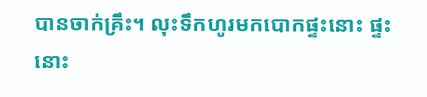បានចាក់គ្រឹះ។ លុះទឹកហូរមកបោកផ្ទះនោះ ផ្ទះនោះ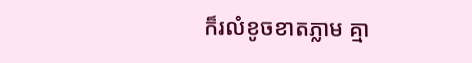ក៏រលំខូចខាតភ្លាម គ្មា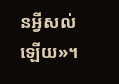នអ្វីសល់ឡើយ»។